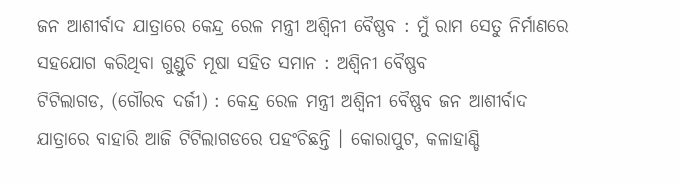ଜନ ଆଶୀର୍ବାଦ ଯାତ୍ରାରେ କେନ୍ଦ୍ର ରେଳ ମନ୍ତ୍ରୀ ଅଶ୍ୱିନୀ ବୈଷ୍ଣବ : ମୁଁ ରାମ ସେତୁ ନିର୍ମାଣରେ ସହଯୋଗ କରିଥିବା ଗୁଣ୍ଡୁଚି ମୂଷା ସହିତ ସମାନ : ଅଶ୍ୱିନୀ ବୈଷ୍ଣବ
ଟିଟିଲାଗଡ, (ଗୌରବ ଦର୍ଜୀ) : କେନ୍ଦ୍ର ରେଳ ମନ୍ତ୍ରୀ ଅଶ୍ୱିନୀ ବୈଷ୍ଣବ ଜନ ଆଶୀର୍ବାଦ ଯାତ୍ରାରେ ବାହାରି ଆଜି ଟିଟିଲାଗଡରେ ପହଂଚିଛନ୍ତି । କୋରାପୁଟ, କଳାହାଣ୍ଡି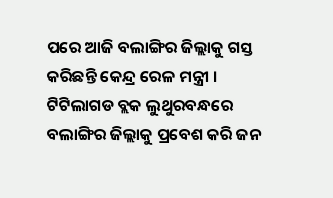ପରେ ଆଜି ବଲାଙ୍ଗିର ଜିଲ୍ଲାକୁ ଗସ୍ତ କରିଛନ୍ତି କେନ୍ଦ୍ର ରେଳ ମନ୍ତ୍ରୀ । ଟିଟିଲାଗଡ ବ୍ଲକ ଲୁଥୁରବନ୍ଧରେ ବଲାଙ୍ଗିର ଜିଲ୍ଲାକୁ ପ୍ରବେଶ କରି ଜନ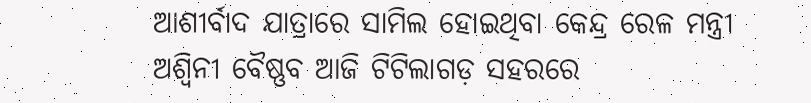ଆଶୀର୍ବାଦ ଯାତ୍ରାରେ ସାମିଲ ହୋଇଥିବା କେନ୍ଦ୍ର ରେଳ ମନ୍ତ୍ରୀ ଅଶ୍ୱିନୀ ବୈଷ୍ଣବ ଆଜି ଟିଟିଲାଗଡ଼ ସହରରେ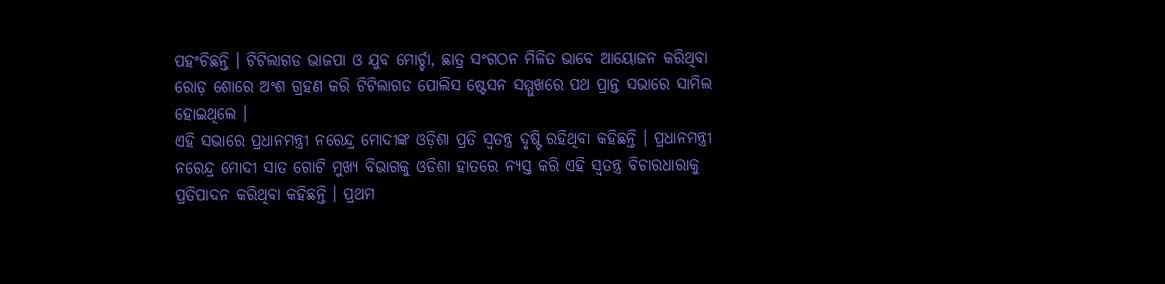ପହଂଚିଛନ୍ତି । ଟିଟିଲାଗଡ ଭାଜପା ଓ ଯୁବ ମୋର୍ଚ୍ଚା, ଛାତ୍ର ସଂଗଠନ ମିଳିତ ଭାବେ ଆୟୋଜନ କରିଥିବା ରୋଡ଼ ଶୋରେ ଅଂଶ ଗ୍ରହଣ କରି ଟିଟିଲାଗଡ ପୋଲିସ ଷ୍ଟେସନ ସମ୍ମୁଖରେ ପଥ ପ୍ରାନ୍ତ ସଭାରେ ସାମିଲ ହୋଇଥିଲେ ।
ଏହି ସଭାରେ ପ୍ରଧାନମନ୍ତ୍ରୀ ନରେନ୍ଦ୍ର ମୋଦୀଙ୍କ ଓଡ଼ିଶା ପ୍ରତି ସ୍ୱତନ୍ତ୍ର ଦୃଷ୍ଟି ରହିଥିବା କହିଛନ୍ତି । ପ୍ରଧାନମନ୍ତ୍ରୀ ନରେନ୍ଦ୍ର ମୋଦୀ ସାତ ଗୋଟି ମୁଖ୍ୟ ବିଭାଗକୁ ଓଡିଶା ହାତରେ ନ୍ୟସ୍ତ କରି ଏହି ସ୍ୱତନ୍ତ୍ର ବିଚାରଧାରାକୁ ପ୍ରତିପାଦନ କରିଥିବା କହିଛନ୍ତି । ପ୍ରଥମ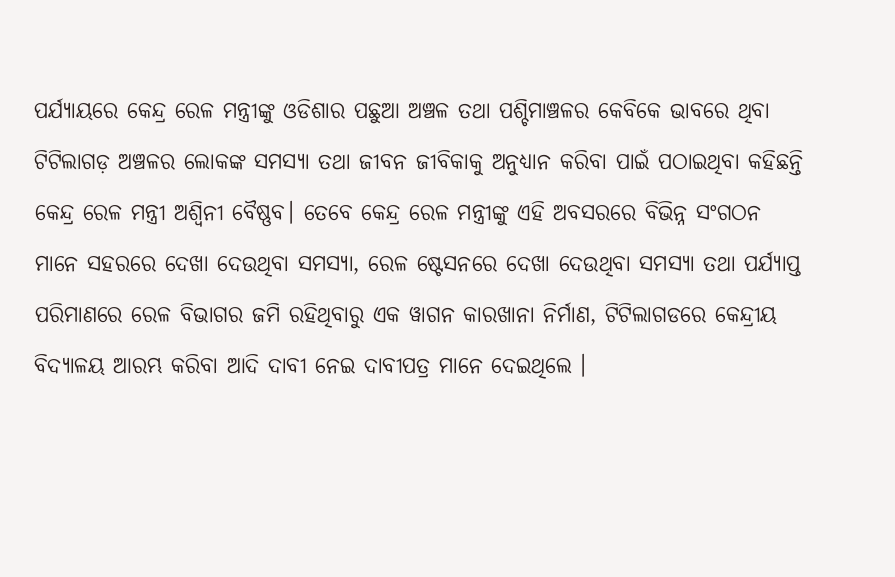ପର୍ଯ୍ୟାୟରେ କେନ୍ଦ୍ର ରେଳ ମନ୍ତ୍ରୀଙ୍କୁ ଓଡିଶାର ପଛୁଆ ଅଞ୍ଚଳ ତଥା ପଶ୍ଚିମାଞ୍ଚଳର କେବିକେ ଭାବରେ ଥିବା ଟିଟିଲାଗଡ଼ ଅଞ୍ଚଳର ଲୋକଙ୍କ ସମସ୍ୟା ତଥା ଜୀବନ ଜୀବିକାକୁ ଅନୁଧ୍ୟାନ କରିବା ପାଇଁ ପଠାଇଥିବା କହିଛନ୍ତି କେନ୍ଦ୍ର ରେଳ ମନ୍ତ୍ରୀ ଅଶ୍ୱିନୀ ବୈଷ୍ଣବ। ତେବେ କେନ୍ଦ୍ର ରେଳ ମନ୍ତ୍ରୀଙ୍କୁ ଏହି ଅବସରରେ ବିଭିନ୍ନ ସଂଗଠନ ମାନେ ସହରରେ ଦେଖା ଦେଉଥିବା ସମସ୍ୟା, ରେଳ ଷ୍ଟେସନରେ ଦେଖା ଦେଉଥିବା ସମସ୍ୟା ତଥା ପର୍ଯ୍ୟାପ୍ତ ପରିମାଣରେ ରେଳ ବିଭାଗର ଜମି ରହିଥିବାରୁ ଏକ ୱାଗନ କାରଖାନା ନିର୍ମାଣ, ଟିଟିଲାଗଡରେ କେନ୍ଦ୍ରୀୟ ବିଦ୍ୟାଳୟ ଆରମ୍ଭ କରିବା ଆଦି ଦାବୀ ନେଇ ଦାବୀପତ୍ର ମାନେ ଦେଇଥିଲେ ।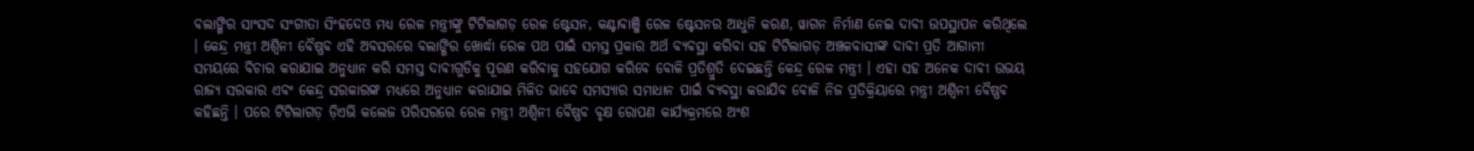ବଲାଙ୍ଗିର ସାଂସଦ ସଂଗୀତା ସିଂହଦେଓ ମଧ୍ୟ ରେଳ ମନ୍ତ୍ରୀଙ୍କୁ ଟିଟିଲାଗଡ଼ ରେଳ ଷ୍ଟେସନ, କଣ୍ଟାବାଞ୍ଜି ରେଳ ଷ୍ଟେସନର ଆଧୁନି କରଣ, ୱାଗନ ନିର୍ମାଣ ନେଇ ଦାବୀ ଉପସ୍ଥାପନ କରିଥିଲେ । କେନ୍ଦ୍ର ମନ୍ତ୍ରୀ ଅଶ୍ୱିନୀ ବୈଷ୍ଣବ ଏହି ଅବସରରେ ବଲାଙ୍ଗିର ଖୋର୍ଦ୍ଧା ରେଳ ପଥ ପାଇଁ ସମସ୍ତ ପ୍ରକାର ଅର୍ଥ ବ୍ୟବସ୍ଥା କରିବା ସହ ଟିଟିଲାଗଡ଼ ଅଞ୍ଚଳବାସୀଙ୍କ ଦାବୀ ପ୍ରତି ଆଗାମୀ ସମୟରେ ବିଚାର କରାଯାଇ ଅନୁଧ୍ୟାନ କରି ସମସ୍ତ ଦାବୀଗୁଡିକୁ ପୂରଣ କରିବାକୁ ସହଯୋଗ କରିବେ ବୋଳି ପ୍ରତିଶ୍ରୁତି ଦେଇଛନ୍ତି କେନ୍ଦ୍ର ରେଳ ମନ୍ତ୍ରୀ । ଏହା ସହ ଅନେକ ଦାବୀ ଉଭୟ ରାଜ୍ୟ ସରକାର ଏବଂ କେନ୍ଦ୍ର ସରକାରଙ୍କ ମଧ୍ୟରେ ଅନୁଧ୍ୟାନ କରାଯାଇ ମିଳିତ ଭାବେ ସମସ୍ୟାର ସମାଧାନ ପାଇଁ ବ୍ୟବସ୍ଥା କରାଯିବ ବୋଳି ନିଜ ପ୍ରତିକ୍ରିୟାରେ ମନ୍ତ୍ରୀ ଅଶ୍ୱିନୀ ବୈଷ୍ଣବ କହିଛନ୍ତି । ପରେ ଟିଟିଲାଗଡ଼ ଡ଼ିଏଭି କଲେଜ ପରିସରରେ ରେଳ ମନ୍ତ୍ରୀ ଅଶ୍ୱିନୀ ବୈଷ୍ଣବ ବୃକ୍ଷ ରୋପଣ କାର୍ଯ୍ୟକ୍ରମରେ ଅଂଶ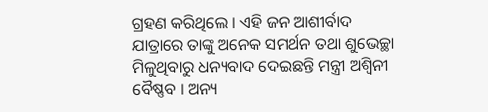ଗ୍ରହଣ କରିଥିଲେ । ଏହି ଜନ ଆଶୀର୍ବାଦ ଯାତ୍ରାରେ ତାଙ୍କୁ ଅନେକ ସମର୍ଥନ ତଥା ଶୁଭେଚ୍ଛା ମିଳୁଥିବାରୁ ଧନ୍ୟବାଦ ଦେଇଛନ୍ତି ମନ୍ତ୍ରୀ ଅଶ୍ୱିନୀ ବୈଷ୍ଣବ । ଅନ୍ୟ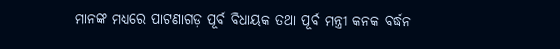ମାନଙ୍କ ମଧ୍ୟରେ ପାଟଣାଗଡ଼ ପୂର୍ବ ବିଧାୟକ ତଥା ପୂର୍ବ ମନ୍ତ୍ରୀ କନକ ବର୍ଦ୍ଧନ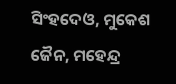ସିଂହଦେଓ, ମୁକେଶ ଜୈନ, ମହେନ୍ଦ୍ର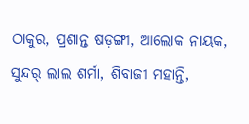ଠାକୁର, ପ୍ରଶାନ୍ତ ଷଡ଼ଙ୍ଗୀ, ଆଲୋକ ନାୟକ, ସୁନ୍ଦର୍ ଲାଲ ଶର୍ମା, ଶିବାଜୀ ମହାନ୍ତି,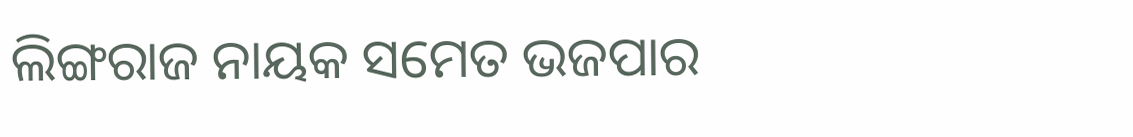ଲିଙ୍ଗରାଜ ନାୟକ ସମେତ ଭଜପାର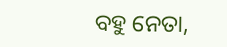ବହୁ ନେତା,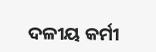ଦଳୀୟ କର୍ମୀ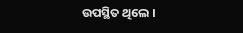ଉପସ୍ଥିତ ଥିଲେ ।